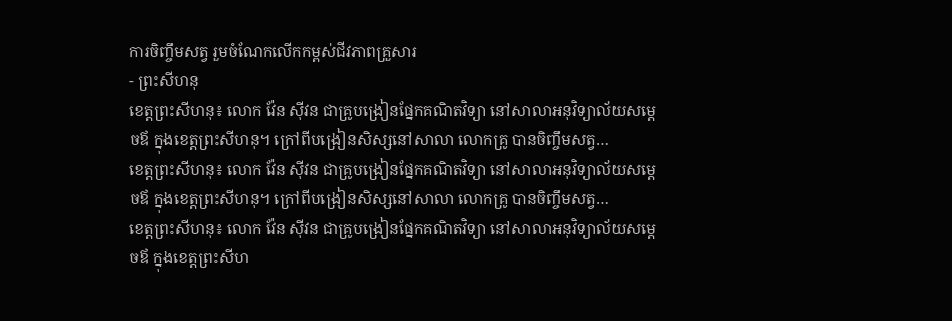ការចិញ្ចឹមសត្វ រួមចំណែកលើកកម្ពស់ជីវភាពគ្រួសារ
- ព្រះសីហនុ
ខេត្តព្រះសីហនុ៖ លោក វ៉ែន ស៊ីវន ជាគ្រូបង្រៀនផ្នែកគណិតវិទ្យា នៅសាលាអនុវិទ្យាល័យសម្តេចឪ ក្នុងខេត្តព្រះសីហនុ។ ក្រៅពីបង្រៀនសិស្សនៅសាលា លោកគ្រូ បានចិញ្ចឹមសត្វ…
ខេត្តព្រះសីហនុ៖ លោក វ៉ែន ស៊ីវន ជាគ្រូបង្រៀនផ្នែកគណិតវិទ្យា នៅសាលាអនុវិទ្យាល័យសម្តេចឪ ក្នុងខេត្តព្រះសីហនុ។ ក្រៅពីបង្រៀនសិស្សនៅសាលា លោកគ្រូ បានចិញ្ចឹមសត្វ…
ខេត្តព្រះសីហនុ៖ លោក វ៉ែន ស៊ីវន ជាគ្រូបង្រៀនផ្នែកគណិតវិទ្យា នៅសាលាអនុវិទ្យាល័យសម្តេចឪ ក្នុងខេត្តព្រះសីហ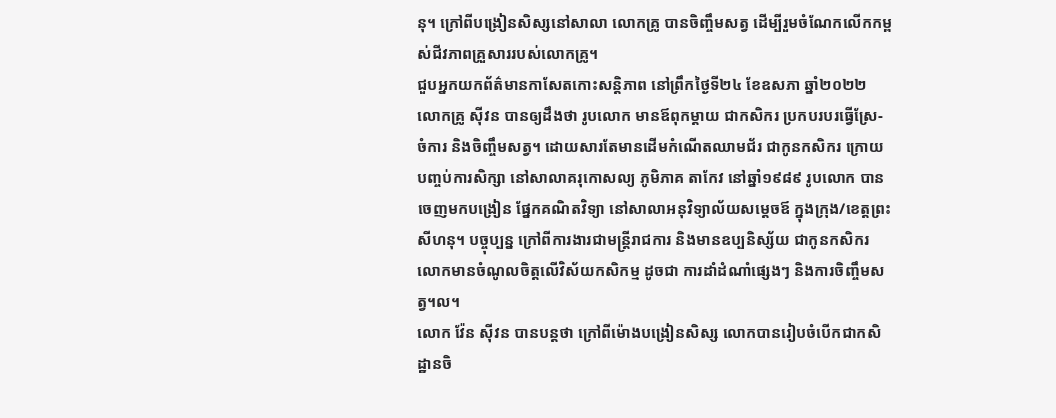នុ។ ក្រៅពីបង្រៀនសិស្សនៅសាលា លោកគ្រូ បានចិញ្ចឹមសត្វ ដើម្បីរួមចំណែកលើកកម្ពស់ជីវភាពគ្រួសាររបស់លោកគ្រូ។
ជួបអ្នកយកព័ត៌មានកាសែតកោះសន្តិភាព នៅព្រឹកថ្ងៃទី២៤ ខែឧសភា ឆ្នាំ២០២២ លោកគ្រូ ស៊ីវន បានឲ្យដឹងថា រូបលោក មានឪពុកម្តាយ ជាកសិករ ប្រកបរបរធ្វើស្រែ-ចំការ និងចិញ្ចឹមសត្វ។ ដោយសារតែមានដើមកំណើតឈាមជ័រ ជាកូនកសិករ ក្រោយបញ្ចប់ការសិក្សា នៅសាលាគរុកោសល្យ ភូមិភាគ តាកែវ នៅឆ្នាំ១៩៨៩ រូបលោក បានចេញមកបង្រៀន ផ្នែកគណិតវិទ្យា នៅសាលាអនុវិទ្យាល័យសម្តេចឪ ក្នុងក្រុង/ខេត្តព្រះសីហនុ។ បច្ចុប្បន្ន ក្រៅពីការងារជាមន្ត្រីរាជការ និងមានឧប្បនិស្ស័យ ជាកូនកសិករ លោកមានចំណូលចិត្តលើវិស័យកសិកម្ម ដូចជា ការដាំដំណាំផ្សេងៗ និងការចិញ្ចឹមសត្វ។ល។
លោក វ៉ែន ស៊ីវន បានបន្តថា ក្រៅពីម៉ោងបង្រៀនសិស្ស លោកបានរៀបចំបើកជាកសិដ្ឋានចិ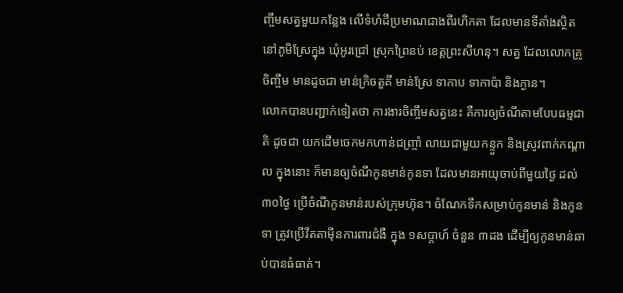ញ្ចឹមសត្វមួយកន្លែង លើទំហំដីប្រមាណជាងពីរហិកតា ដែលមានទីតាំងស្ថិតនៅភូមិស្រែក្នុង ឃុំអូរជ្រៅ ស្រុកព្រៃនប់ ខេត្តព្រះសីហនុ។ សត្វ ដែលលោកគ្រូចិញ្ចឹម មានដូចជា មាន់ក្រិចតួគី មាន់ស្រែ ទាកាប ទាកាប៉ា និងក្ងាន។
លោកបានបញ្ជាក់ទៀតថា ការងារចិញ្ចឹមសត្វនេះ គឺការឲ្យចំណីតាមបែបធម្មជាតិ ដូចជា យកដើមចេកមកហាន់ជញ្រ្ចាំ លាយជាមួយកន្ទួក និងស្រូវពាក់កណ្តាល ក្នុងនោះ ក៏មានឲ្យចំណីកូនមាន់កូនទា ដែលមានអាយុចាប់ពីមួយថ្ងៃ ដល់ ៣០ថ្ងៃ ប្រើចំណីកូនមាន់របស់ក្រុមហ៊ុន។ ចំណែកទឹកសម្រាប់កូនមាន់ និងកូនទា ត្រូវប្រើវីតតាម៉ីនការពារជំងឺ ក្នុង ១សប្តាហ៍ ចំនួន ៣ដង ដើម្បីឲ្យកូនមាន់ឆាប់បានធំធាត់។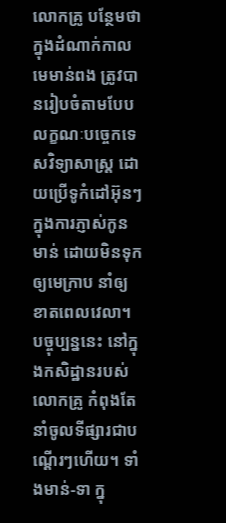លោកគ្រូ បន្ថែមថា ក្នុងដំណាក់កាលមេមាន់ពង ត្រូវបានរៀបចំតាមបែបលក្ខណៈបច្ចេកទេសវិទ្យាសាស្ត្រ ដោយប្រើទូកំដៅអ៊ុនៗ ក្នុងការភ្ញាស់កូនមាន់ ដោយមិនទុកឲ្យមេក្រាប នាំឲ្យខាតពេលវេលា។
បច្ចុប្បន្ននេះ នៅក្នុងកសិដ្ឋានរបស់លោកគ្រូ កំពុងតែនាំចូលទីផ្សារជាបណ្តើរៗហើយ។ ទាំងមាន់-ទា ក្នុ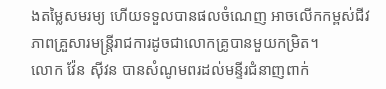ងតម្លៃសមរម្យ ហើយទទួលបានផលចំណេញ អាចលើកកម្ពស់ជីវភាពគ្រួសារមន្ត្រីរាជការដូចជាលោកគ្រូបានមួយកម្រិត។
លោក វ៉ែន ស៊ីវន បានសំណូមពរដល់មន្ទីរជំនាញពាក់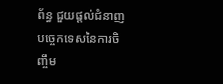ព័ន្ធ ជួយផ្តល់ជំនាញបច្ចេកទេសនៃការចិញ្ចឹម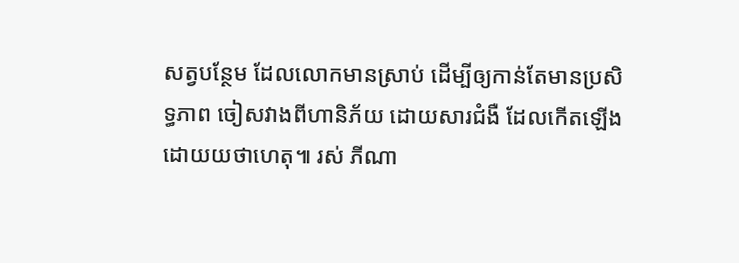សត្វបន្ថែម ដែលលោកមានស្រាប់ ដើម្បីឲ្យកាន់តែមានប្រសិទ្ធភាព ចៀសវាងពីហានិភ័យ ដោយសារជំងឺ ដែលកើតឡើង ដោយយថាហេតុ៕ រស់ ភីណា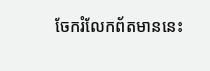ចែករំលែកព័តមាននេះ